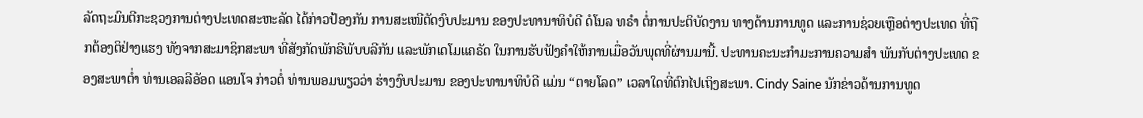ລັດຖະມົນຕີກະຊວງການຕ່າງປະເທດສະຫະລັດ ໄດ້ກ່າວປ້ອງກັນ ການສະເໜີຕັດງົບປະມານ ຂອງປະທານາທິບໍດີ ດໍໂນລ ທຣຳ ຕໍ່ການປະຕິບັດງານ ທາງດ້ານການທູດ ແລະການຊ່ວຍເຫຼືອຕ່າງປະເທດ ທີ່ຖືກຕ້ອງຕິຢ່າງແຮງ ທັງຈາກສະມາຊິກສະພາ ທີ່ສັງກັດພັກຣີພັບບລີກັນ ແລະພັກເດໂມແຄຣັດ ໃນການຮັບຟັງຄຳໃຫ້ການເມື່ອວັນພຸດທີ່ຜ່ານມານີ້. ປະທານຄະນະກຳມະການຄວາມສຳ ພັນກັບຕ່າງປະເທດ ຂອງສະພາຕ່ຳ ທ່ານເອລລີອັອດ ແອນໂຈ ກ່າວຕໍ່ ທ່ານພອມພຽວວ່າ ຮ່າງງົບປະມານ ຂອງປະທານາທິບໍດີ ແມ່ນ “ຕາຍໂລດ” ເວລາໃດທີ່ຕົກໄປເຖິງສະພາ. Cindy Saine ນັກຂ່າວດ້ານການທູດ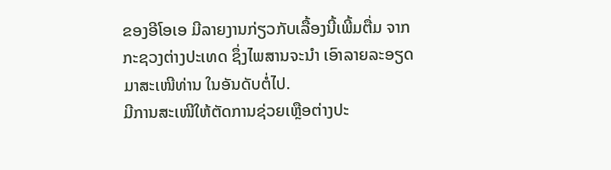ຂອງອີໂອເອ ມີລາຍງານກ່ຽວກັບເລື້ອງນີ້ເພີ້ມຕື່ມ ຈາກກະຊວງຕ່າງປະເທດ ຊຶ່ງໄພສານຈະນຳ ເອົາລາຍລະອຽດມາສະເໜີທ່ານ ໃນອັນດັບຕໍ່ໄປ.
ມີການສະເໜີໃຫ້ຕັດການຊ່ວຍເຫຼືອຕ່າງປະ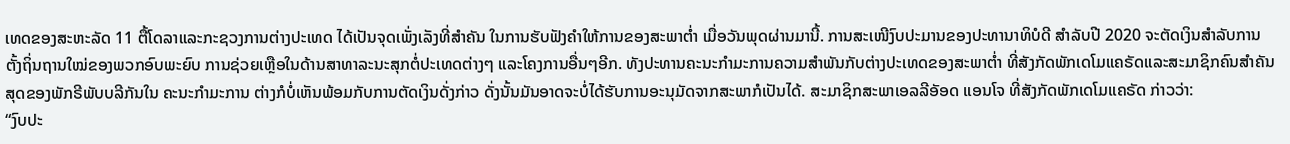ເທດຂອງສະຫະລັດ 11 ຕື້ໂດລາແລະກະຊວງການຕ່າງປະເທດ ໄດ້ເປັນຈຸດເພັ່ງເລັງທີ່ສຳຄັນ ໃນການຮັບຟັງຄຳໃຫ້ການຂອງສະພາຕ່ຳ ເມື່ອວັນພຸດຜ່ານມານີ້. ການສະເໜີງົບປະມານຂອງປະທານາທິບໍດີ ສຳລັບປີ 2020 ຈະຕັດເງິນສຳລັບການຕັ້ງຖິ່ນຖານໃໝ່ຂອງພວກອົບພະຍົບ ການຊ່ວຍເຫຼືອໃນດ້ານສາທາລະນະສຸກຕໍ່ປະເທດຕ່າງໆ ແລະໂຄງການອື່ນໆອີກ. ທັງປະທານຄະນະກຳມະການຄວາມສຳພັນກັບຕ່າງປະເທດຂອງສະພາຕ່ຳ ທີ່ສັງກັດພັກເດໂມແຄຣັດແລະສະມາຊິກຄົນສຳຄັນສຸດຂອງພັກຣີພັບບລີກັນໃນ ຄະນະກຳມະການ ຕ່າງກໍບໍ່ເຫັນພ້ອມກັບການຕັດເງິນດັ່ງກ່າວ ດັ່ງນັ້ນມັນອາດຈະບໍ່ໄດ້ຮັບການອະນຸມັດຈາກສະພາກໍເປັນໄດ້. ສະມາຊິກສະພາເອລລີອັອດ ແອນໂຈ ທີ່ສັງກັດພັກເດໂມແຄຣັດ ກ່າວວ່າ:
“ງົບປະ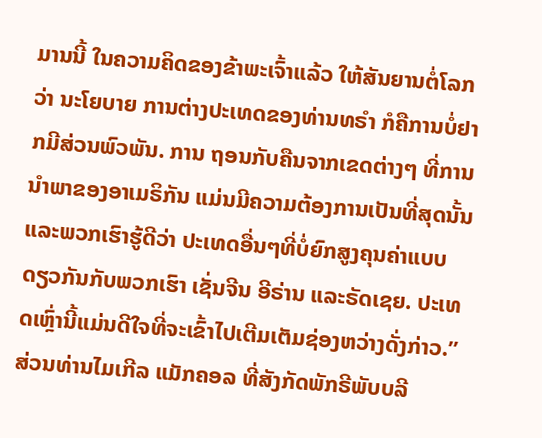ມານນີ້ ໃນຄວາມຄິດຂອງຂ້າພະເຈົ້າແລ້ວ ໃຫ້ສັນຍານຕໍ່ໂລກວ່າ ນະໂຍບາຍ ການຕ່າງປະເທດຂອງທ່ານທຣຳ ກໍຄືການບໍ່ຢາກມີສ່ວນພົວພັນ. ການ ຖອນກັບຄືນຈາກເຂດຕ່າງໆ ທີ່ການນຳພາຂອງອາເມຣິກັນ ແມ່ນມີຄວາມຕ້ອງການເປັນທີ່ສຸດນັ້ນ ແລະພວກເຮົາຮູ້ດີວ່າ ປະເທດອື່ນໆທີ່ບໍ່ຍົກສູງຄຸນຄ່າແບບດຽວກັນກັບພວກເຮົາ ເຊັ່ນຈີນ ອີຣ່ານ ແລະຣັດເຊຍ. ປະເທດເຫຼົ່ານີ້ແມ່ນດີໃຈທີ່ຈະເຂົ້າໄປເຕີມເຕັມຊ່ອງຫວ່າງດັ່ງກ່າວ.”
ສ່ວນທ່ານໄມເກີລ ແມັກຄອລ ທີ່ສັງກັດພັກຣີພັບບລີ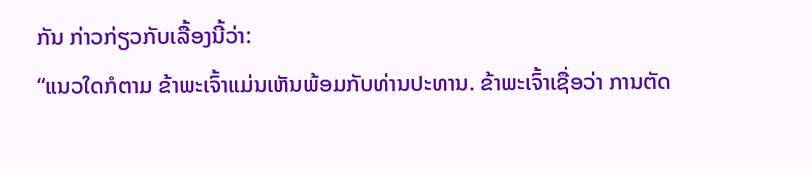ກັນ ກ່າວກ່ຽວກັບເລື້ອງນີ້ວ່າ:
“ແນວໃດກໍຕາມ ຂ້າພະເຈົ້າແມ່ນເຫັນພ້ອມກັບທ່ານປະທານ. ຂ້າພະເຈົ້າເຊື່ອວ່າ ການຕັດ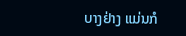ບາງຢ່າງ ແມ່ນກໍ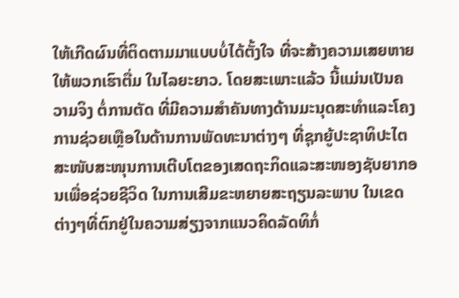ໃຫ້ເກີດຜົນທີ່ຕິດຕາມມາແບບບໍ່ໄດ້ຕັ້ງໃຈ ທີ່ຈະສ້າງຄວາມເສຍຫາຍໃຫ້ພວກເຮົາຕື່ມ ໃນໄລຍະຍາວ. ໂດຍສະເພາະແລ້ວ ນີ້ແມ່ນເປັນຄວາມຈິງ ຕໍ່ການຕັດ ທີ່ມີຄວາມສຳຄັນທາງດ້ານມະນຸດສະທຳແລະໂຄງການຊ່ວຍເຫຼືອໃນດ້ານການພັດທະນາຕ່າງໆ ທີ່ຊຸກຍູ້ປະຊາທິປະໄຕ ສະໜັບສະໜຸນການເຕີບໂຕຂອງເສດຖະກິດແລະສະໜອງຊັບຍາກອນເພື່ອຊ່ວຍຊີວິດ ໃນການເສີມຂະຫຍາຍສະຖຽນລະພາບ ໃນເຂດຕ່າງໆທີ່ຕົກຢູ່ໃນຄວາມສ່ຽງຈາກແນວຄິດລັດທິກໍ່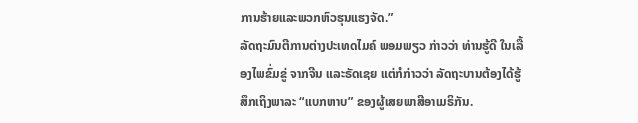ການຮ້າຍແລະພວກຫົວຮຸນແຮງຈັດ.”
ລັດຖະມົນຕີການຕ່າງປະເທດໄມຄ໌ ພອມພຽວ ກ່າວວ່າ ທ່ານຮູ້ດີ ໃນເລື້ອງໄພຂົ່ມຂູ່ ຈາກຈີນ ແລະຣັດເຊຍ ແຕ່ກໍກ່າວວ່າ ລັດຖະບານຕ້ອງໄດ້ຮູ້ສຶກເຖິງພາລະ “ແບກຫາບ” ຂອງຜູ້ເສຍພາສີອາເມຣິກັນ.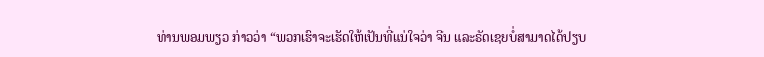ທ່ານພອມພຽວ ກ່າວວ່າ “ພວກເຮົາຈະເຮັດໃຫ້ເປັນທີ່ແນ່ໃຈວ່າ ຈີນ ແລະຣັດເຊຍບໍ່ສາມາດໄດ້ປຽບ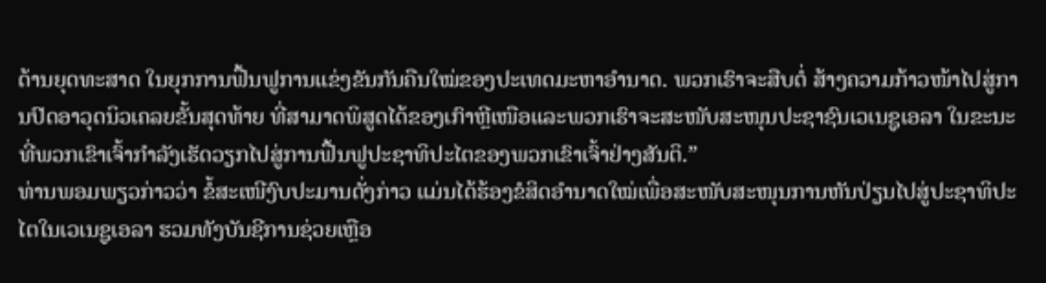ດ້ານຍຸດທະສາດ ໃນຍຸກການຟື້ນຟູການແຂ່ງຂັນກັນຄືນໃໝ່ຂອງປະເທດມະຫາອຳນາດ. ພວກເຮົາຈະສືບຕໍ່ ສ້າງຄວາມກ້າວໜ້າໄປສູ່ການປົດອາວຸດນິວເຄລຍຂັ້ນສຸດທ້າຍ ທີ່ສາມາດພິສູດໄດ້ຂອງເກົາຫຼີເໜືອແລະພວກເຮົາຈະສະໜັບສະໜຸນປະຊາຊົນເວເນຊູເອລາ ໃນຂະນະທີ່ພວກເຂົາເຈົ້າກຳລັງເຮັດວຽກໄປສູ່ການຟື້ນຟູປະຊາທິປະໄຕຂອງພວກເຂົາເຈົ້າຢ່າງສັນຕິ.”
ທ່ານພອມພຽວກ່າວວ່າ ຂໍ້ສະເໜີງົບປະມານດັ່ງກ່າວ ແມ່ນໄດ້ຮ້ອງຂໍສິດອຳນາດໃໝ່ເພື່ອສະໜັບສະໜຸນການຫັນປ່ຽນໄປສູ່ປະຊາທິປະໄຕໃນເວເນຊູເອລາ ຮວມທັງບັນຊີການຊ່ວຍເຫຼືອ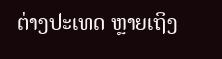ຕ່າງປະເທດ ຫຼາຍເຖິງ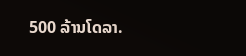500 ລ້ານໂດລາ.